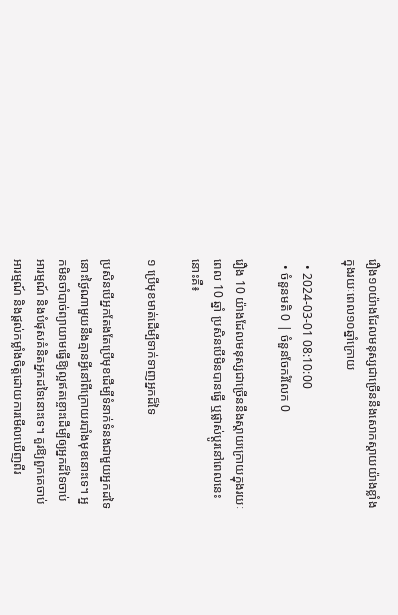រឿង១០យ៉ាងដែលមនុស្សជាច្រើននឹងសោកស្តាយយ៉ាងខ្លាំងក្នុងរយៈពេល១០ឆ្នាំក្រោយ

  • 2024-03-01 08:10:00
  • ចំនួនមតិ 0 | ចំនួនចែករំលែក 0

រឿង 10 យ៉ាងដែលមនុស្សជាច្រើននឹងស្ដាយក្រោយក្នុងរយៈពេល 10 ឆ្នាំ ប្រសិនបើមិនបានធ្វើ ឬផ្លាស់ប្តូរនៅពេលនេះ នោះគឺ៖

១ ប្រើមុខមាត់ដើម្បីទាក់ទាញអ្នកដ៏ទៃ

ប្រសិនបើអ្នកតែងតែប្រើមុខដើម្បីទំនាក់ទំនងជាមួយអ្នកដទៃ នោះថ្ងៃណាមួយនឹងគ្មានអ្វីនៅពីក្រោយរបាំងមុខនោះទេ។ អ្នកមិនចាំបាច់ព្យាយាមធ្វើឱ្យល្អឥតខ្ចោះដើម្បីឲ្យអ្នកដ៏ទៃចាប់អារម្មណ៍ និងបំផុសគំនិតអ្នកដទៃនោះទេ។ គួរឱ្យពួកគេចាប់អារម្មណ៍ និងផ្តល់កម្លាំងចិត្តដោយការមើលឃើញពីរ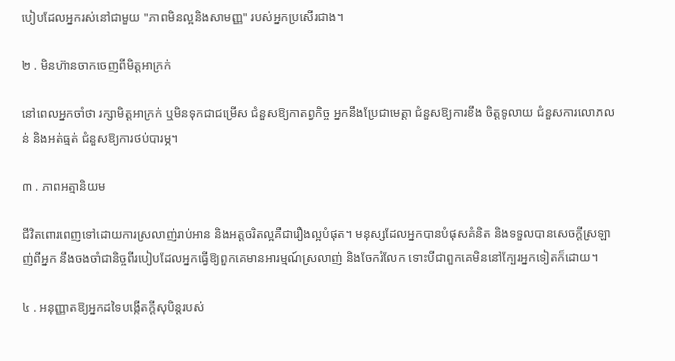បៀបដែលអ្នករស់នៅជាមួយ "ភាពមិនល្អនិងសាមញ្ញ" របស់អ្នកប្រសើរជាង។

២ . មិនហ៊ានចាកចេញពីមិត្តអាក្រក់

នៅពេលអ្នកចាំថា រក្សាមិត្តអាក្រក់ ឬមិនទុកជាជម្រើស ជំនួសឱ្យកាតព្វកិច្ច អ្នកនឹងប្រែជាមេត្តា ជំនួសឱ្យការខឹង ចិត្តទូលាយ ជំនួសការលោភលន់ និងអត់ធ្មត់ ជំនួសឱ្យការថប់បារម្ភ។

៣ . ភាពអត្មានិយម

ជីវិតពោរពេញទៅដោយការស្រលាញ់រាប់អាន និងអត្តចរិតល្អគឺជារឿងល្អបំផុត។ មនុស្សដែលអ្នកបានបំផុសគំនិត និងទទួលបានសេចក្តីស្រឡាញ់ពីអ្នក នឹងចងចាំជានិច្ចពីរបៀបដែលអ្នកធ្វើឱ្យពួកគេមានអារម្មណ៍ស្រលាញ់ និងចែករំលែក ទោះបីជាពួកគេមិននៅក្បែរអ្នកទៀតក៏ដោយ។

៤ . អនុញ្ញាតឱ្យអ្នកដទៃបង្កើតក្តីសុបិន្តរបស់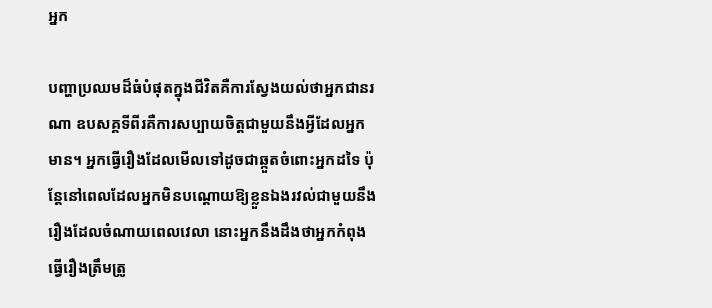អ្នក

បញ្ហាប្រឈមដ៏ធំបំផុតក្នុងជីវិតគឺការស្វែងយល់ថាអ្នកជានរណា ឧបសគ្គទីពីរគឺការសប្បាយចិត្តជាមួយនឹងអ្វីដែលអ្នកមាន។ អ្នកធ្វើរឿងដែលមើលទៅដូចជាឆ្កួតចំពោះអ្នកដទៃ ប៉ុន្តែនៅពេលដែលអ្នកមិនបណ្តោយឱ្យខ្លួនឯងរវល់ជាមួយនឹងរឿងដែលចំណាយពេលវេលា នោះអ្នកនឹងដឹងថាអ្នកកំពុងធ្វើរឿងត្រឹមត្រូ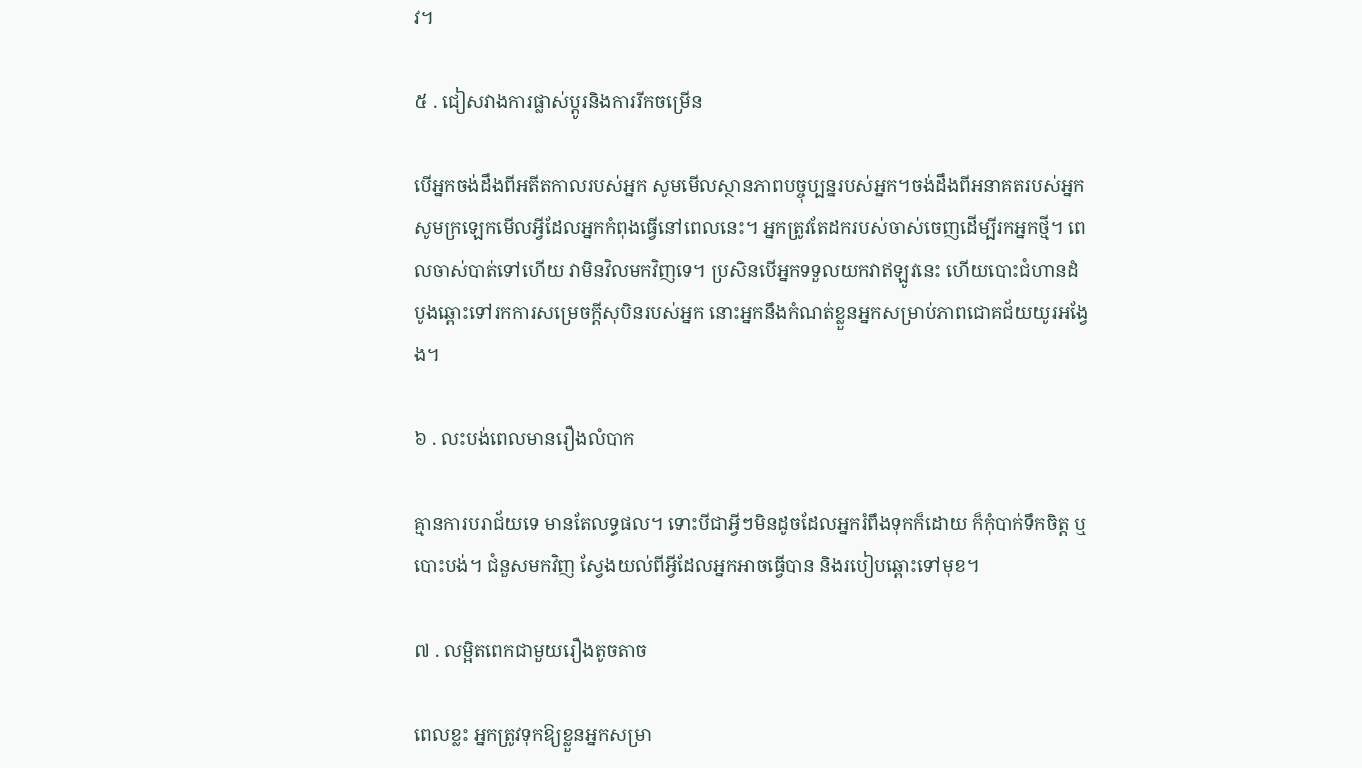វ។

៥ . ជៀសវាងការផ្លាស់ប្តូរនិងការរីកចម្រើន

បើអ្នកចង់ដឹងពីអតីតកាលរបស់អ្នក សូមមើលស្ថានភាពបច្ចុប្បន្នរបស់អ្នក។ចង់ដឹងពីអនាគតរបស់អ្នក សូមក្រឡេកមើលអ្វីដែលអ្នកកំពុងធ្វើនៅពេលនេះ។ អ្នកត្រូវតែដករបស់ចាស់ចេញដើម្បីរកអ្នកថ្មី។ ពេលចាស់បាត់ទៅហើយ វាមិនវិលមកវិញទេ។ ប្រសិនបើអ្នកទទួលយកវាឥឡូវនេះ ហើយបោះជំហានដំបូងឆ្ពោះទៅរកការសម្រេចក្តីសុបិនរបស់អ្នក នោះអ្នកនឹងកំណត់ខ្លួនអ្នកសម្រាប់ភាពជោគជ័យយូរអង្វែង។

៦ . លះបង់ពេលមានរឿងលំបាក

គ្មានការបរាជ័យទេ មានតែលទ្ធផល។ ទោះបីជាអ្វីៗមិនដូចដែលអ្នករំពឹងទុកក៏ដោយ ក៏កុំបាក់ទឹកចិត្ត ឬបោះបង់។ ជំនួសមកវិញ ស្វែងយល់ពីអ្វីដែលអ្នកអាចធ្វើបាន និងរបៀបឆ្ពោះទៅមុខ។

៧ . លម្អិតពេកជាមួយរឿងតូចតាច

ពេលខ្លះ អ្នកត្រូវទុកឱ្យខ្លួនអ្នកសម្រា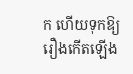ក ហើយទុកឱ្យរឿងកើតឡើង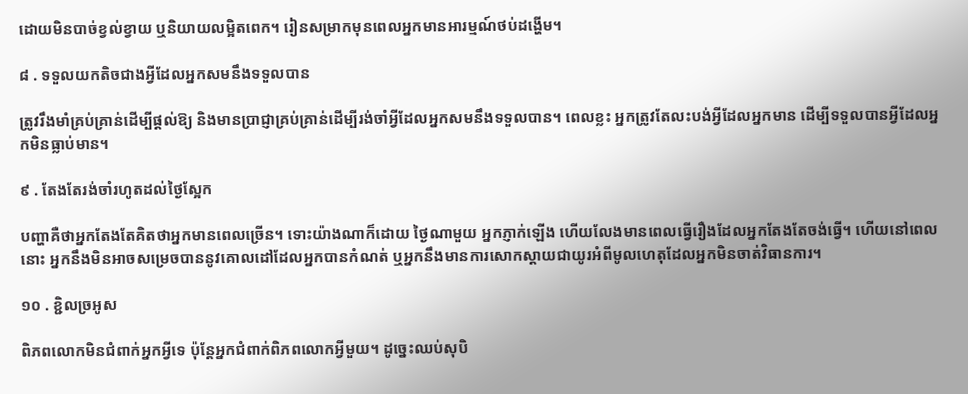ដោយមិនបាច់ខ្វល់ខ្វាយ ឬនិយាយលម្អិតពេក។ រៀនសម្រាកមុនពេលអ្នកមានអារម្មណ៍ថប់ដង្ហើម។

៨ . ទទួលយកតិចជាងអ្វីដែលអ្នកសមនឹងទទួលបាន

ត្រូវរឹងមាំគ្រប់គ្រាន់ដើម្បីផ្តល់ឱ្យ និងមានប្រាជ្ញាគ្រប់គ្រាន់ដើម្បីរង់ចាំអ្វីដែលអ្នកសមនឹងទទួលបាន។ ពេលខ្លះ អ្នកត្រូវតែលះបង់អ្វីដែលអ្នកមាន ដើម្បីទទួលបានអ្វីដែលអ្នកមិនធ្លាប់មាន។

៩ . តែងតែរង់ចាំរហូតដល់ថ្ងៃស្អែក

បញ្ហាគឺថាអ្នកតែងតែគិតថាអ្នកមានពេលច្រើន។ ទោះយ៉ាងណាក៏ដោយ ថ្ងៃណាមួយ អ្នកភ្ញាក់ឡើង ហើយលែងមានពេលធ្វើរឿងដែលអ្នកតែងតែចង់ធ្វើ។ ហើយនៅពេលនោះ អ្នកនឹងមិនអាចសម្រេចបាននូវគោលដៅដែលអ្នកបានកំណត់ ឬអ្នកនឹងមានការសោកស្តាយជាយូរអំពីមូលហេតុដែលអ្នកមិនចាត់វិធានការ។

១០ . ខ្ជិលច្រអូស

ពិភពលោកមិនជំពាក់អ្នកអ្វីទេ ប៉ុន្តែអ្នកជំពាក់ពិភពលោកអ្វីមួយ។ ដូច្នេះឈប់សុបិ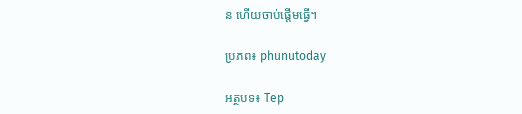ន ហើយចាប់ផ្តើមធ្វើ។

ប្រភព៖ phunutoday

អត្ថបទ៖ Tep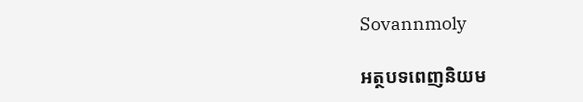Sovannmoly

អត្ថបទពេញនិយម